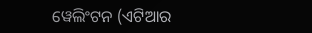ୱେଲିଂଟନ (ଏଟିଆର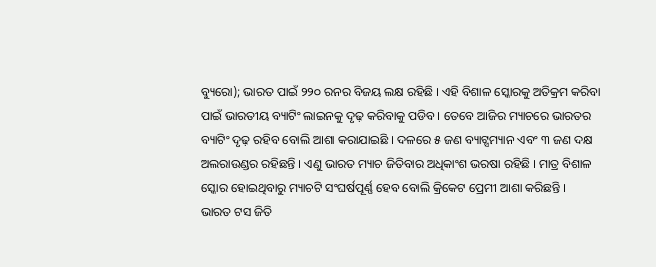ବ୍ୟୁରୋ); ଭାରତ ପାଇଁ ୨୨୦ ରନର ବିଜୟ ଲକ୍ଷ ରହିଛି । ଏହି ବିଶାଳ ସ୍କୋରକୁ ଅତିକ୍ରମ କରିବା ପାଇଁ ଭାରତୀୟ ବ୍ୟାଟିଂ ଲାଇନକୁ ଦୃଢ଼ କରିବାକୁ ପଡିବ । ତେବେ ଆଜିର ମ୍ୟାଚରେ ଭାରତର ବ୍ୟାଟିଂ ଦୃଢ଼ ରହିବ ବୋଲି ଆଶା କରାଯାଇଛି । ଦଳରେ ୫ ଜଣ ବ୍ୟାଟ୍ସମ୍ୟାନ ଏବଂ ୩ ଜଣ ଦକ୍ଷ ଅଲରାଉଣ୍ଡର ରହିଛନ୍ତି । ଏଣୁ ଭାରତ ମ୍ୟାଚ ଜିତିବାର ଅଧିକାଂଶ ଭରଷା ରହିଛି । ମାତ୍ର ବିଶାଳ ସ୍କୋର ହୋଇଥିବାରୁ ମ୍ୟାଚଟି ସଂଘର୍ଷପୂର୍ଣ୍ଣ ହେବ ବୋଲି କ୍ରିକେଟ ପ୍ରେମୀ ଆଶା କରିଛନ୍ତି ।
ଭାରତ ଟସ ଜିତି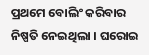ପ୍ରଥମେ ବୋଲିଂ କରିବାର ନିଷ୍ପତି ନେଇଥିଲା । ଘରୋଇ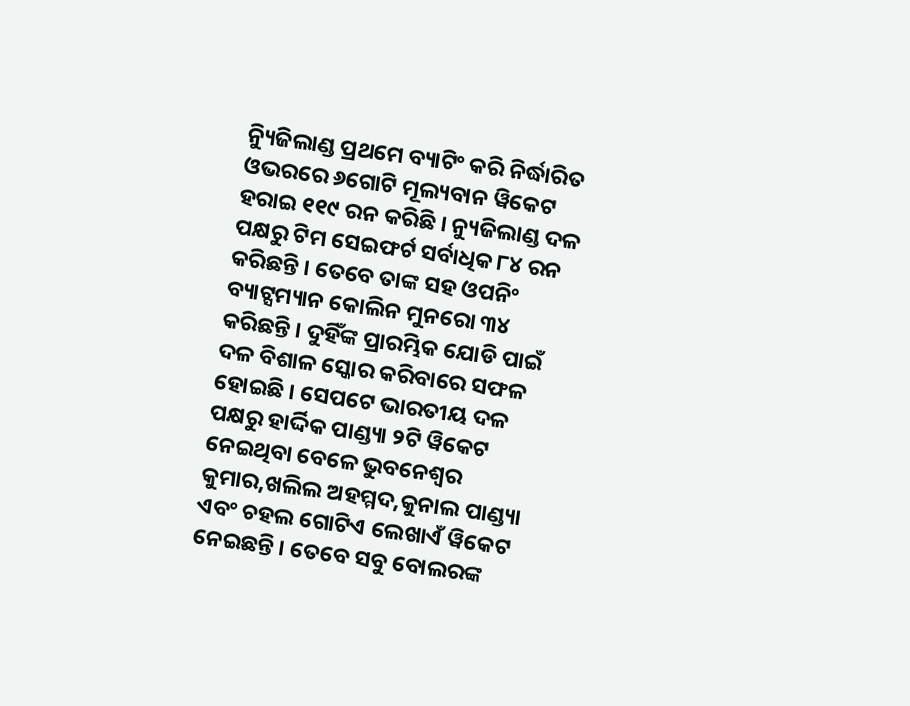ନ୍ୟିୁଜିଲାଣ୍ଡ ପ୍ରଥମେ ବ୍ୟାଟିଂ କରି ନିର୍ଦ୍ଧାରିତ ଓଭରରେ ୬ଗୋଟି ମୂଲ୍ୟବାନ ୱିକେଟ ହରାଇ ୧୧୯ ରନ କରିଛି । ନ୍ୟୁଜିଲାଣ୍ଡ ଦଳ ପକ୍ଷରୁ ଟିମ ସେଇଫର୍ଟ ସର୍ବାଧିକ ୮୪ ରନ କରିଛନ୍ତି । ତେବେ ତାଙ୍କ ସହ ଓପନିଂ ବ୍ୟାଟ୍ସମ୍ୟାନ କୋଲିନ ମୁନରୋ ୩୪ କରିଛନ୍ତି । ଦୁହିଁଙ୍କ ପ୍ରାରମ୍ଭିକ ଯୋଡି ପାଇଁ ଦଳ ବିଶାଳ ସ୍କୋର କରିବାରେ ସଫଳ ହୋଇଛି । ସେପଟେ ଭାରତୀୟ ଦଳ ପକ୍ଷରୁ ହାର୍ଦ୍ଦିକ ପାଣ୍ଡ୍ୟା ୨ଟି ୱିକେଟ ନେଇଥିବା ବେଳେ ଭୁବନେଶ୍ୱର କୁମାର,ଖଲିଲ ଅହମ୍ମଦ,କୁନାଲ ପାଣ୍ଡ୍ୟା ଏବଂ ଚହଲ ଗୋଟିଏ ଲେଖାଏଁ ୱିକେଟ ନେଇଛନ୍ତି । ତେବେ ସବୁ ବୋଲରଙ୍କ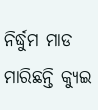ନିର୍ଦ୍ଧୁମ ମାଡ ମାରିଛନ୍ତି କ୍ୟୁଇ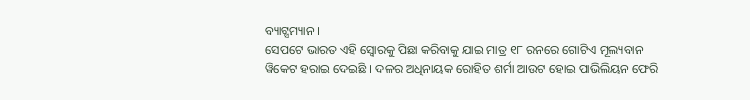ବ୍ୟାଟ୍ସମ୍ୟାନ ।
ସେପଟେ ଭାରତ ଏହି ସ୍ୱୋରକୁ ପିଛା କରିବାକୁ ଯାଇ ମାତ୍ର ୧୮ ରନରେ ଗୋଟିଏ ମୂଲ୍ୟବାନ ୱିକେଟ ହରାଇ ଦେଇଛି । ଦଳର ଅଧିନାୟକ ରୋହିତ ଶର୍ମା ଆଉଟ ହୋଇ ପାଭିଲିୟନ ଫେରି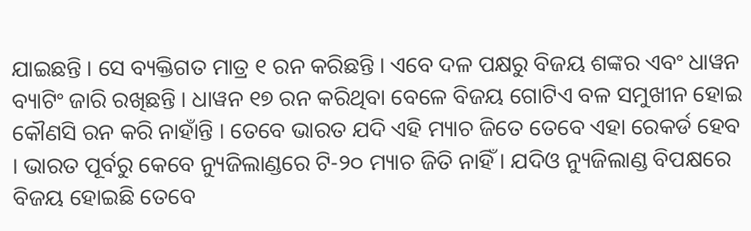ଯାଇଛନ୍ତି । ସେ ବ୍ୟକ୍ତିଗତ ମାତ୍ର ୧ ରନ କରିଛନ୍ତି । ଏବେ ଦଳ ପକ୍ଷରୁ ବିଜୟ ଶଙ୍କର ଏବଂ ଧାୱନ ବ୍ୟାଟିଂ ଜାରି ରଖିଛନ୍ତି । ଧାୱନ ୧୭ ରନ କରିଥିବା ବେଳେ ବିଜୟ ଗୋଟିଏ ବଳ ସମୁଖୀନ ହୋଇ କୌଣସି ରନ କରି ନାହାଁନ୍ତି । ତେବେ ଭାରତ ଯଦି ଏହି ମ୍ୟାଚ ଜିତେ ତେବେ ଏହା ରେକର୍ଡ ହେବ । ଭାରତ ପୂର୍ବରୁ କେବେ ନ୍ୟୁଜିଲାଣ୍ଡରେ ଟି-୨୦ ମ୍ୟାଚ ଜିତି ନାହିଁ । ଯଦିଓ ନ୍ୟୁଜିଲାଣ୍ଡ ବିପକ୍ଷରେ ବିଜୟ ହୋଇଛି ତେବେ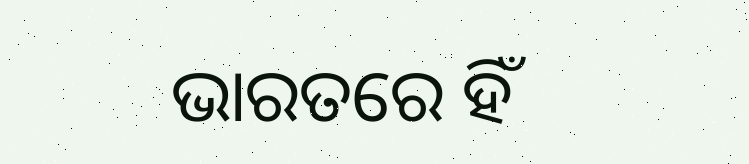ଭାରତରେ ହିଁ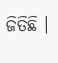ଜିତିଛି ।